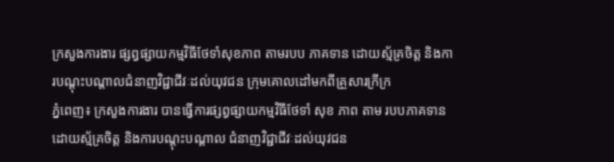ក្រសួងការងារ ផ្សព្វផ្សាយកម្មវិធីថែទាំសុខភាព តាមរបប ភាគទាន ដោយស្ម័គ្រចិត្ត និងការបណ្តុះបណ្តាលជំនាញវិជ្ជាជីវៈដល់យុវជន ក្រុមគោលដៅមកពីគ្រួសារក្រីក្រ
ភ្នំពេញ៖ ក្រសួងការងារ បានធ្វើការផ្សព្វផ្សាយកម្មវិធីថែទាំ សុខ ភាព តាម របបភាគទានដោយស្ម័គ្រចិត្ត និងការបណ្តុះបណ្តាល ជំនាញវិជ្ជាជីវៈដល់យុវជន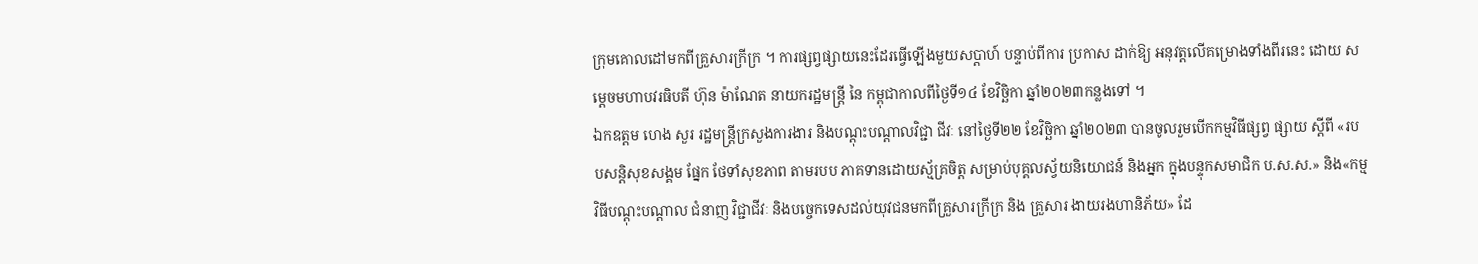ក្រុមគោលដៅមកពីគ្រួសារក្រីក្រ ។ ការផ្សព្វផ្សាយនេះដែរធ្វើឡើងមួយសប្តាហ៍ បន្ទាប់ពីការ ប្រកាស ដាក់ឱ្យ អនុវត្តលើគម្រោងទាំងពីរនេះ ដោយ សម្តេចមហាបវរធិបតី ហ៊ុន ម៉ាណែត នាយករដ្ឋមន្ត្រី នៃ កម្ពុជាកាលពីថ្ងៃទី១៤ ខែវិច្ឆិកា ឆ្នាំ២០២៣កន្លងទៅ ។
ឯកឧត្តម ហេង សួរ រដ្ឋមន្ត្រីក្រសួងការងារ និងបណ្តុះបណ្តាលវិជ្ជា ជីវៈ នៅថ្ងៃទី២២ ខែវិច្ឆិកា ឆ្នាំ២០២៣ បានចូលរួមបើកកម្មវិធីផ្សព្វ ផ្សាយ ស្តីពី «របបសន្តិសុខសង្គម ផ្នែក ថែទាំសុខភាព តាមរបប ភាគទានដោយស្ម័គ្រចិត្ត សម្រាប់បុគ្គលស្វ័យនិយោជន៍ និងអ្នក ក្នុងបន្ទុកសមាជិក ប.ស.ស.» និង«កម្មវិធីបណ្តុះបណ្តាល ជំនាញ វិជ្ជាជីវៈ និងបច្ចេកទេសដល់យុវជនមកពីគ្រួសារក្រីក្រ និង គ្រួសារ ងាយរងហានិភ័យ» ដែ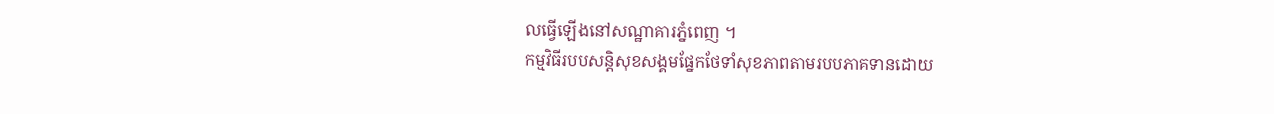លធ្វើឡើងនៅសណ្ឋាគារភ្នំពេញ ។
កម្មវិធីរបបសន្តិសុខសង្គមផ្នែកថែទាំសុខភាពតាមរបបភាគទានដោយ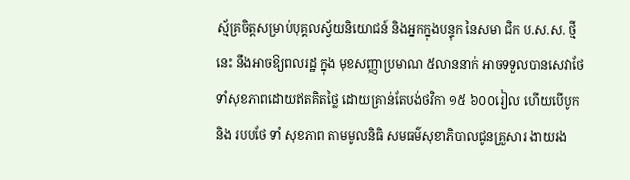ស្ម័គ្រចិត្តសម្រាប់បុគ្គលស្វ័យនិយោជន៍ និងអ្នកក្នុងបន្ទុក នៃសមា ជិក ប.ស.ស. ថ្មីនេះ នឹងអាចឱ្យពលរដ្ឋ ក្នុង មុខសញ្ញាប្រមាណ ៥លាននាក់ អាចទទួលបានសេវាថែទាំសុខភាពដោយឥតគិតថ្លៃ ដោយគ្រាន់តែបង់ថវិកា ១៥ ៦០០រៀល ហើយបើបូក និង របបថែ ទាំ សុខភាព តាមមូលនិធិ សមធម៌សុខាភិបាលជូនគ្រួសារ ងាយរង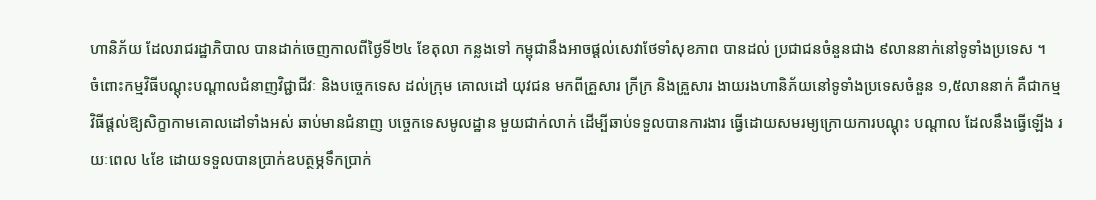ហានិភ័យ ដែលរាជរដ្ឋាភិបាល បានដាក់ចេញកាលពីថ្ងៃទី២៤ ខែតុលា កន្លងទៅ កម្ពុជានឹងអាចផ្តល់សេវាថែទាំសុខភាព បានដល់ ប្រជាជនចំនួនជាង ៩លាននាក់នៅទូទាំងប្រទេស ។
ចំពោះកម្មវិធីបណ្តុះបណ្តាលជំនាញវិជ្ជាជីវៈ និងបច្ចេកទេស ដល់ក្រុម គោលដៅ យុវជន មកពីគ្រួសារ ក្រីក្រ និងគ្រួសារ ងាយរងហានិភ័យនៅទូទាំងប្រទេសចំនួន ១,៥លាននាក់ គឺជាកម្មវិធីផ្តល់ឱ្យសិក្ខាកាមគោលដៅទាំងអស់ ឆាប់មានជំនាញ បច្ចេកទេសមូលដ្ឋាន មួយជាក់លាក់ ដើម្បីឆាប់ទទួលបានការងារ ធ្វើដោយសមរម្យក្រោយការបណ្តុះ បណ្តាល ដែលនឹងធ្វើឡើង រយៈពេល ៤ខែ ដោយទទួលបានប្រាក់ឧបត្ថម្ភទឹកប្រាក់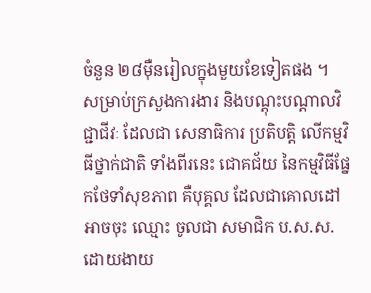ចំនួន ២៨ម៉ឺនរៀលក្នុងមួយខែទៀតផង ។
សម្រាប់ក្រសួងការងារ និងបណ្តុះបណ្តាលវិជ្ជាជីវៈ ដែលជា សេនាធិការ ប្រតិបត្តិ លើកម្មវិធីថ្នាក់ជាតិ ទាំងពីរនេះ ជោគជ័យ នៃកម្មវិធីផ្នែកថែទាំសុខភាព គឺបុគ្គល ដែលជាគោលដៅ អាចចុះ ឈ្មោះ ចូលជា សមាជិក ប.ស.ស. ដោយងាយ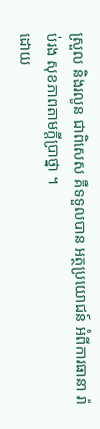ស្រួល និងរលូន ជាពិសេស គឺទទួលបាន អត្ថប្រយោជន៍ អំពីការធានា រ៉ាប់រង សុខភាពតាមក្តីប្រាថ្នា ។
ដោយ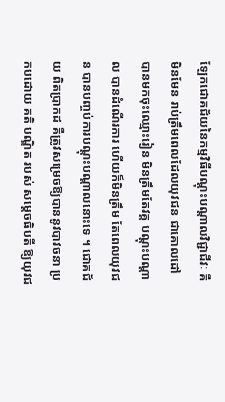ឡែកជោគជ័យនៃកម្មវិធីបណ្តុះបណ្តាលវិជ្ជាជីវៈ គឺមិនមែន រាប់ត្រឹមពេលដែលយុវជន ជាគោលដៅ បានមកចុះឈ្មោះរៀន មិនត្រឹមតែវគ្គ បណ្តុះបណ្តាល បានដំណើរការ ហើយក៏មិនត្រឹម តែពេលយុវជន បានបញ្ចប់ការបណ្តុះបណ្តាលនោះទេ ។ ជោគជ័យ ពិតប្រាកដ គឺត្រូវសម្រេចឱ្យបាននូវបាវចនា ប្រកបដោយ គតិ បណ្ឌិត របស់ សម្តេចធិបតី ឱ្យយុវជ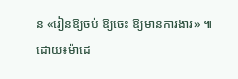ន «រៀនឱ្យចប់ ឱ្យចេះ ឱ្យមានការងារ» ៕
ដោយ៖ម៉ាដេ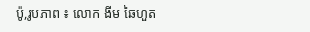ប៉ូ,រូបភាព ៖ លោក ងីម ឆៃហួត